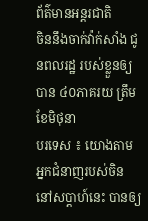ព័ត៌មានអន្តរជាតិ
ចិននឹងចាក់វ៉ាក់សាំង ជូនពលរដ្ឋ របស់ខ្លួនឲ្យបាន ៤០ភាគរយ ត្រឹមខែមិថុនា
បរទេស ៖ យោងតាមអ្នកជំនាញរបស់ចិននៅសប្តាហ៍នេះ បានឲ្យ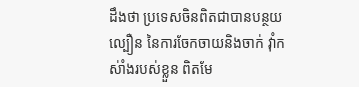ដឹងថា ប្រទេសចិនពិតជាបានបន្ថយល្បឿន នៃការចែកចាយនិងចាក់ វ៉ាំកស់ាំងរបស់ខ្លួន ពិតមែ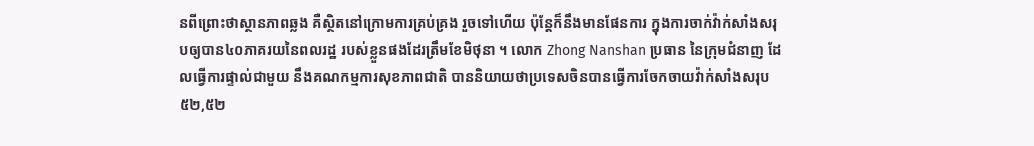នពីព្រោះថាស្ថានភាពឆ្លង គឺស្ថិតនៅក្រោមការគ្រប់គ្រង រួចទៅហើយ ប៉ុន្តែក៏នឹងមានផែនការ ក្នុងការចាក់វ៉ាក់សាំងសរុបឲ្យបាន៤០ភាគរយនៃពលរដ្ឋ របស់ខ្លួនផងដែរត្រឹមខែមិថុនា ។ លោក Zhong Nanshan ប្រធាន នៃក្រុមជំនាញ ដែលធ្វើការផ្ទាល់ជាមួយ នឹងគណកម្មការសុខភាពជាតិ បាននិយាយថាប្រទេសចិនបានធ្វើការចែកចាយវ៉ាក់សាំងសរុប៥២,៥២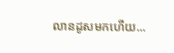លានដូសមកហើយ...